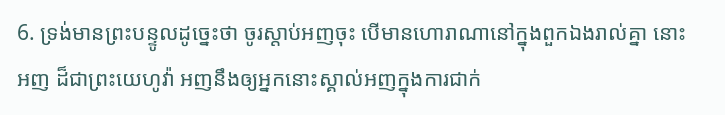6. ទ្រង់មានព្រះបន្ទូលដូច្នេះថា ចូរស្តាប់អញចុះ បើមានហោរាណានៅក្នុងពួកឯងរាល់គ្នា នោះអញ ដ៏ជាព្រះយេហូវ៉ា អញនឹងឲ្យអ្នកនោះស្គាល់អញក្នុងការជាក់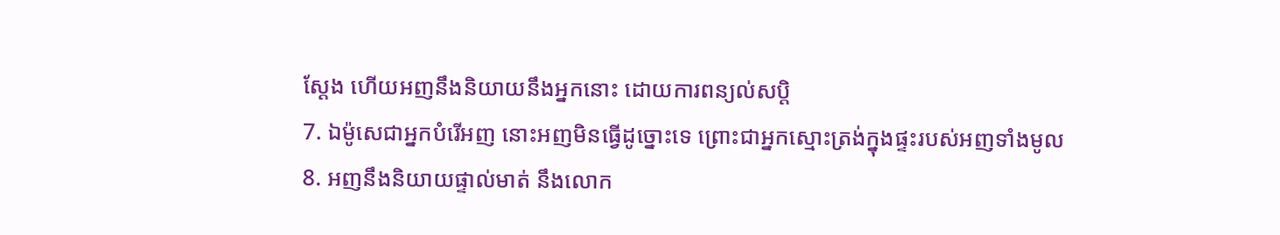ស្តែង ហើយអញនឹងនិយាយនឹងអ្នកនោះ ដោយការពន្យល់សប្តិ
7. ឯម៉ូសេជាអ្នកបំរើអញ នោះអញមិនធ្វើដូច្នោះទេ ព្រោះជាអ្នកស្មោះត្រង់ក្នុងផ្ទះរបស់អញទាំងមូល
8. អញនឹងនិយាយផ្ទាល់មាត់ នឹងលោក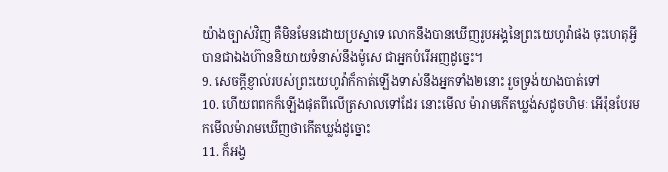យ៉ាងច្បាស់វិញ គឺមិនមែនដោយប្រស្នាទេ លោកនឹងបានឃើញរូបអង្គនៃព្រះយេហូវ៉ាផង ចុះហេតុអ្វីបានជាឯងហ៊ាននិយាយទំនាស់នឹងម៉ូសេ ជាអ្នកបំរើអញដូច្នេះ។
9. សេចក្ដីខ្ញាល់របស់ព្រះយេហូវ៉ាក៏កាត់ឡើងទាស់នឹងអ្នកទាំង២នោះ រួចទ្រង់យាងបាត់ទៅ
10. ហើយពពកក៏ឡើងផុតពីលើត្រសាលទៅដែរ នោះមើល ម៉ារាមកើតឃ្លង់សដូចហិមៈ អើរ៉ុនបែរមកមើលម៉ារាមឃើញថាកើតឃ្លង់ដូច្នោះ
11. ក៏អង្វ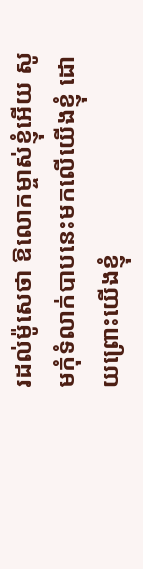រដល់ម៉ូសេថា ឱលោកម្ចាស់ខ្ញុំអើយ សូមកុំទំលាក់បាបនេះមកលើយើងខ្ញុំ ដោយព្រោះយើងខ្ញុំ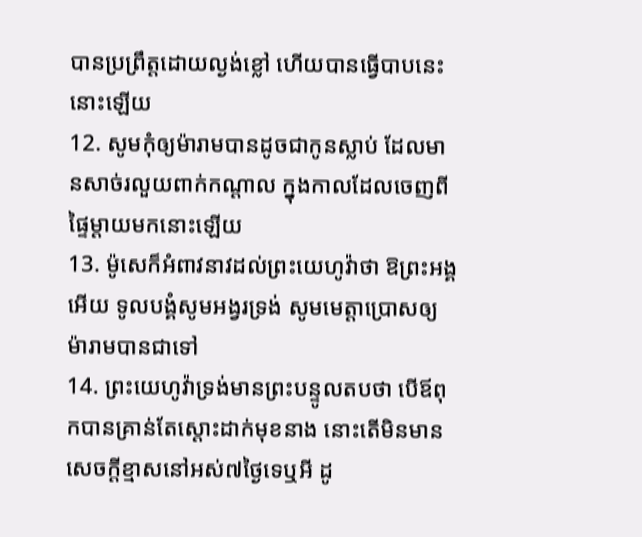បានប្រព្រឹត្តដោយល្ងង់ខ្លៅ ហើយបានធ្វើបាបនេះ នោះឡើយ
12. សូមកុំឲ្យម៉ារាមបានដូចជាកូនស្លាប់ ដែលមានសាច់រលួយពាក់កណ្តាល ក្នុងកាលដែលចេញពីផ្ទៃម្តាយមកនោះឡើយ
13. ម៉ូសេក៏អំពាវនាវដល់ព្រះយេហូវ៉ាថា ឱព្រះអង្គអើយ ទូលបង្គំសូមអង្វរទ្រង់ សូមមេត្តាប្រោសឲ្យម៉ារាមបានជាទៅ
14. ព្រះយេហូវ៉ាទ្រង់មានព្រះបន្ទូលតបថា បើឪពុកបានគ្រាន់តែស្តោះដាក់មុខនាង នោះតើមិនមានសេចក្ដីខ្មាសនៅអស់៧ថ្ងៃទេឬអី ដូ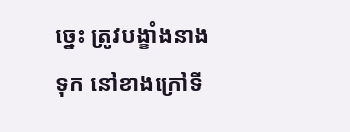ច្នេះ ត្រូវបង្ខាំងនាងទុក នៅខាងក្រៅទី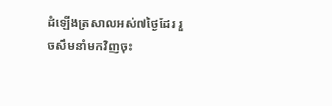ដំឡើងត្រសាលអស់៧ថ្ងៃដែរ រួចសឹមនាំមកវិញចុះ